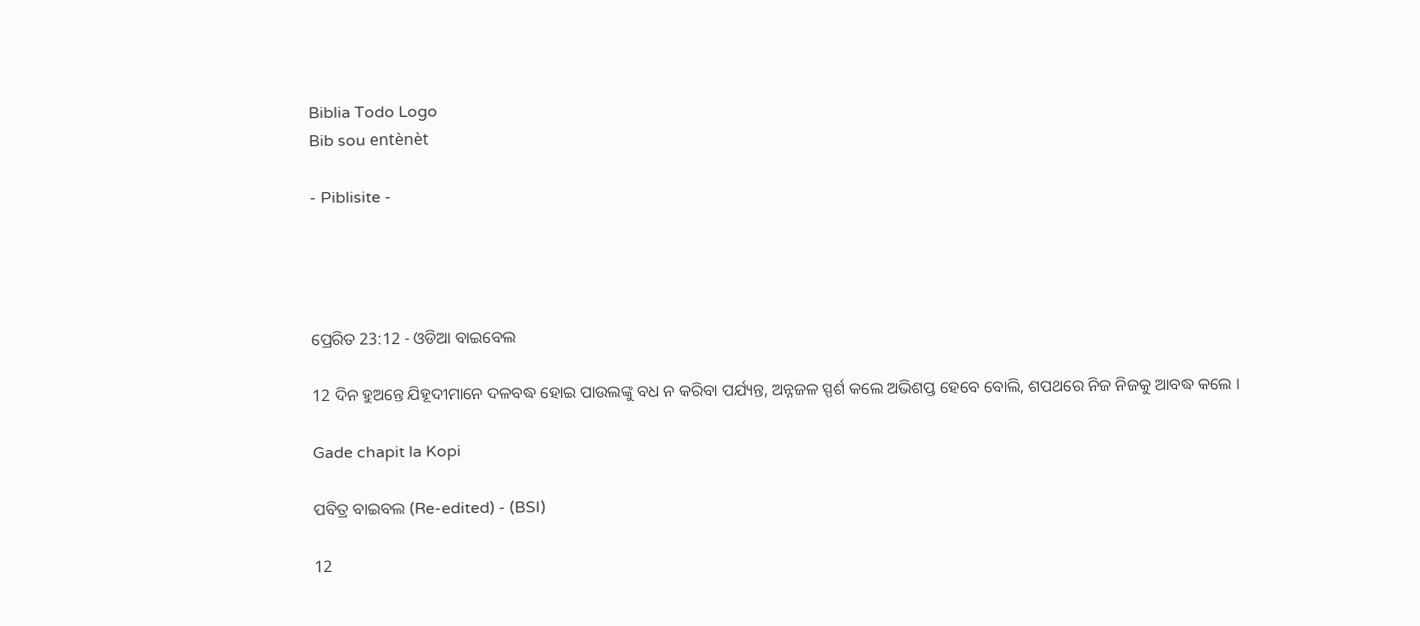Biblia Todo Logo
Bib sou entènèt

- Piblisite -




ପ୍ରେରିତ 23:12 - ଓଡିଆ ବାଇବେଲ

12 ଦିନ ହୁଅନ୍ତେ ଯିହୂଦୀମାନେ ଦଳବଦ୍ଧ ହୋଇ ପାଉଲଙ୍କୁ ବଧ ନ କରିବା ପର୍ଯ୍ୟନ୍ତ, ଅନ୍ନଜଳ ସ୍ପର୍ଶ କଲେ ଅଭିଶପ୍ତ ହେବେ ବୋଲି, ଶପଥରେ ନିଜ ନିଜକୁ ଆବଦ୍ଧ କଲେ ।

Gade chapit la Kopi

ପବିତ୍ର ବାଇବଲ (Re-edited) - (BSI)

12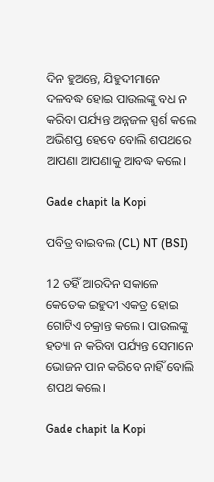ଦିନ ହୁଅନ୍ତେ, ଯିହୁଦୀମାନେ ଦଳବଦ୍ଧ ହୋଇ ପାଉଲଙ୍କୁ ବଧ ନ କରିବା ପର୍ଯ୍ୟନ୍ତ ଅନ୍ନଜଳ ସ୍ପର୍ଶ କଲେ ଅଭିଶପ୍ତ ହେବେ ବୋଲି ଶପଥରେ ଆପଣା ଆପଣାକୁ ଆବଦ୍ଧ କଲେ।

Gade chapit la Kopi

ପବିତ୍ର ବାଇବଲ (CL) NT (BSI)

12 ତହିଁ ଆରଦିନ ସକାଳେ କେତେକ ଇହୁଦୀ ଏକତ୍ର ହୋଇ ଗୋଟିଏ ଚକ୍ରାନ୍ତ କଲେ। ପାଉଲଙ୍କୁ ହତ୍ୟା ନ କରିବା ପର୍ଯ୍ୟନ୍ତ ସେମାନେ ଭୋଜନ ପାନ କରିବେ ନାହିଁ ବୋଲି ଶପଥ କଲେ।

Gade chapit la Kopi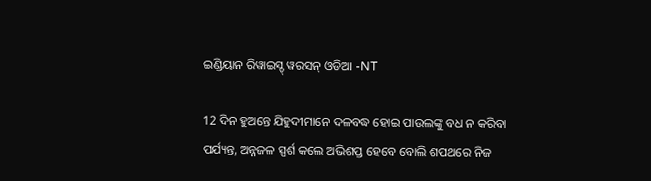ଇଣ୍ଡିୟାନ ରିୱାଇସ୍ଡ୍ ୱରସନ୍ ଓଡିଆ -NT

12 ଦିନ ହୁଅନ୍ତେ ଯିହୁଦୀମାନେ ଦଳବଦ୍ଧ ହୋଇ ପାଉଲଙ୍କୁ ବଧ ନ କରିବା ପର୍ଯ୍ୟନ୍ତ, ଅନ୍ନଜଳ ସ୍ପର୍ଶ କଲେ ଅଭିଶପ୍ତ ହେବେ ବୋଲି ଶପଥରେ ନିଜ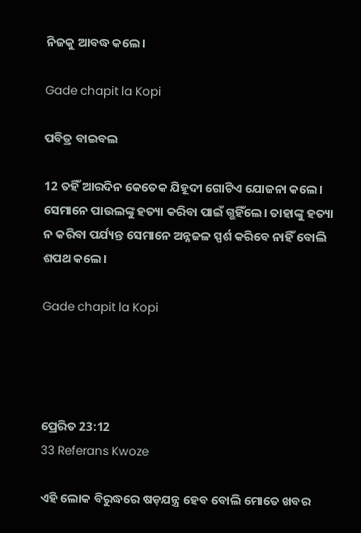ନିଜକୁ ଆବଦ୍ଧ କଲେ।

Gade chapit la Kopi

ପବିତ୍ର ବାଇବଲ

12 ତହିଁ ଆରଦିନ କେତେକ ଯିହୂଦୀ ଗୋଟିଏ ଯୋଜନା କଲେ। ସେମାନେ ପାଉଲଙ୍କୁ ହତ୍ୟା କରିବା ପାଇଁ ଗ୍ଭହିଁଲେ। ତାହାଙ୍କୁ ହତ୍ୟା ନ କରିବା ପର୍ଯ୍ୟନ୍ତ ସେମାନେ ଅନ୍ନଜଳ ସ୍ପର୍ଶ କରିବେ ନାହିଁ ବୋଲି ଶପଥ କଲେ।

Gade chapit la Kopi




ପ୍ରେରିତ 23:12
33 Referans Kwoze

ଏହି ଲୋକ ବିରୁଦ୍ଧରେ ଷଡ଼ଯନ୍ତ୍ର ହେବ ବୋଲି ମୋତେ ଖବର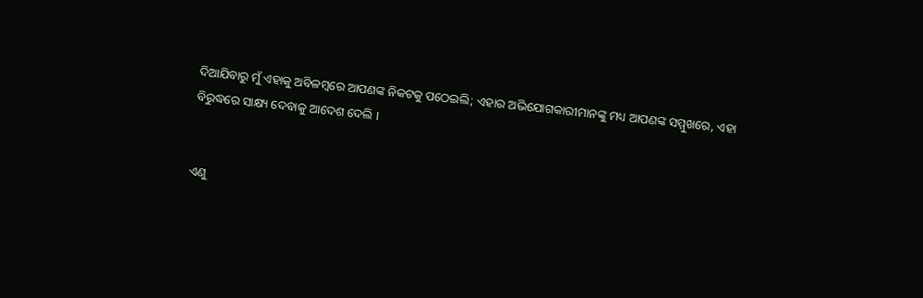ଦିଆଯିବାରୁ ମୁଁ ଏହାକୁ ଅବିଳମ୍ବରେ ଆପଣଙ୍କ ନିକଟକୁ ପଠେଇଲି; ଏହାର ଅଭିଯୋଗକାରୀମାନଙ୍କୁ ମଧ୍ୟ ଆପଣଙ୍କ ସମ୍ମୁଖରେ, ଏହା ବିରୁଦ୍ଧରେ ସାକ୍ଷ୍ୟ ଦେବାକୁ ଆଦେଶ ଦେଲି ।


ଏଣୁ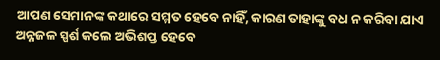ଆପଣ ସେମାନଙ୍କ କଥାରେ ସମ୍ମତ ହେବେ ନାହିଁ, କାରଣ ତାହାଙ୍କୁ ବଧ ନ କରିବା ଯାଏ ଅନ୍ନଜଳ ସ୍ପର୍ଶ କଲେ ଅଭିଶପ୍ତ ହେବେ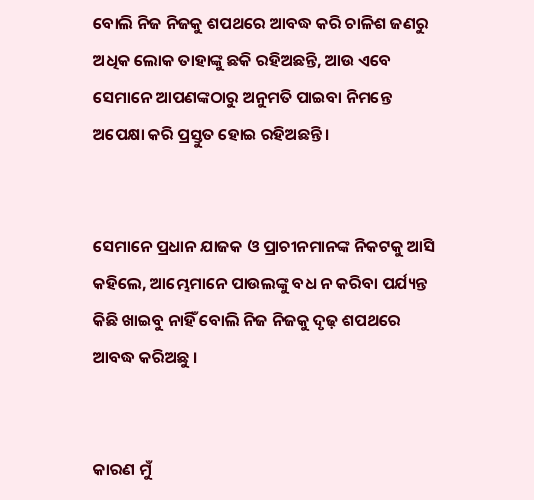ବୋଲି ନିଜ ନିଜକୁ ଶପଥରେ ଆବଦ୍ଧ କରି ଚାଳିଶ ଜଣରୁ ଅଧିକ ଲୋକ ତାହାଙ୍କୁ ଛକି ରହିଅଛନ୍ତି, ଆଉ ଏବେ ସେମାନେ ଆପଣଙ୍କଠାରୁ ଅନୁମତି ପାଇବା ନିମନ୍ତେ ଅପେକ୍ଷା କରି ପ୍ରସ୍ତୁତ ହୋଇ ରହିଅଛନ୍ତି ।


ସେମାନେ ପ୍ରଧାନ ଯାଜକ ଓ ପ୍ରାଚୀନମାନଙ୍କ ନିକଟକୁ ଆସି କହିଲେ, ଆମ୍ଭେମାନେ ପାଉଲଙ୍କୁ ବଧ ନ କରିବା ପର୍ଯ୍ୟନ୍ତ କିଛି ଖାଇବୁ ନାହିଁ ବୋଲି ନିଜ ନିଜକୁ ଦୃଢ଼ ଶପଥରେ ଆବଦ୍ଧ କରିଅଛୁ ।


କାରଣ ମୁଁ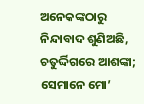ଅନେକଙ୍କଠାରୁ ନିନ୍ଦାବାଦ ଶୁଣିଅଛି, ଚତୁର୍ଦ୍ଦିଗରେ ଆଶଙ୍କା; ସେମାନେ ମୋ’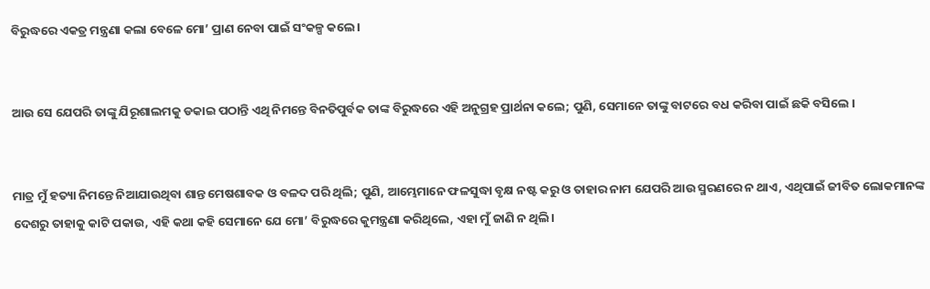ବିରୁଦ୍ଧରେ ଏକତ୍ର ମନ୍ତ୍ରଣା କଲା ବେଳେ ମୋ’ ପ୍ରାଣ ନେବା ପାଇଁ ସଂକଳ୍ପ କଲେ।


ଆଉ ସେ ଯେପରି ତାଙ୍କୁ ଯିରୂଶାଲମକୁ ଡକାଇ ପଠାନ୍ତି ଏଥି ନିମନ୍ତେ ବିନତିପୁର୍ବକ ତାଙ୍କ ବିରୁଦ୍ଧରେ ଏହି ଅନୁଗ୍ରହ ପ୍ରାର୍ଥନା କଲେ; ପୁଣି, ସେମାନେ ତାଙ୍କୁ ବାଟରେ ବଧ କରିବା ପାଇଁ ଛକି ବସିଲେ ।


ମାତ୍ର ମୁଁ ହତ୍ୟା ନିମନ୍ତେ ନିଆଯାଉଥିବା ଶାନ୍ତ ମେଷଶାବକ ଓ ବଳଦ ପରି ଥିଲି; ପୁଣି, ଆମ୍ଭେମାନେ ଫଳସୁଦ୍ଧା ବୃକ୍ଷ ନଷ୍ଟ କରୁ ଓ ତାହାର ନାମ ଯେପରି ଆଉ ସ୍ମରଣରେ ନ ଥାଏ, ଏଥିପାଇଁ ଜୀବିତ ଲୋକମାନଙ୍କ ଦେଶରୁ ତାହାକୁ କାଟି ପକାଉ, ଏହି କଥା କହି ସେମାନେ ଯେ ମୋ’ ବିରୁଦ୍ଧରେ କୁମନ୍ତ୍ରଣା କରିଥିଲେ, ଏହା ମୁଁ ଜାଣି ନ ଥିଲି।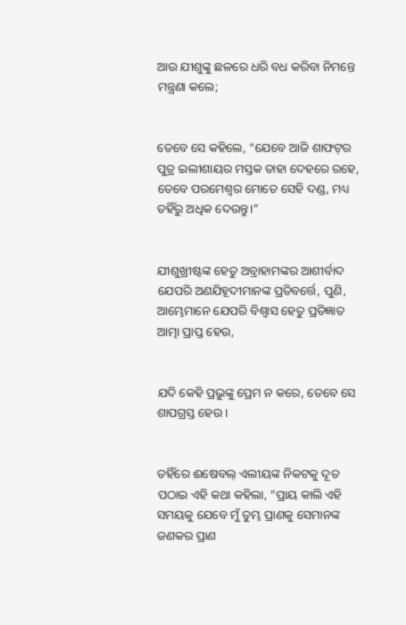ଆଉ ଯୀଶୁଙ୍କୁ ଛଳରେ ଧରି ବଧ କରିବା ନିମନ୍ତେ ମନ୍ତ୍ରଣା କଲେ;


ତେବେ ସେ କହିଲେ, “ଯେବେ ଆଜି ଶାଫଟ୍‍ର ପୁତ୍ର ଇଲୀଶାୟର ମସ୍ତକ ତାହା ଦେହରେ ରହେ, ତେବେ ପରମେଶ୍ୱର ମୋତେ ସେହି ଦଣ୍ଡ, ମଧ୍ୟ ତହିଁରୁ ଅଧିକ ଦେଉନ୍ତୁ।”


ଯୀଶୁଖ୍ରୀଷ୍ଟଙ୍କ ହେତୁ ଅବ୍ରାହାମଙ୍କର ଆଶୀର୍ବାଦ ଯେପରି ଅଣଯିହୂଦୀମାନଙ୍କ ପ୍ରତିବର୍ତ୍ତେ, ପୁଣି, ଆମ୍ଭେମାନେ ଯେପରି ବିଶ୍ୱାସ ହେତୁ ପ୍ରତିଜ୍ଞାତ ଆତ୍ମା ପ୍ରାପ୍ତ ହେଉ,


ଯଦି କେହି ପ୍ରଭୁଙ୍କୁ ପ୍ରେମ ନ କରେ, ତେବେ ସେ ଶାପଗ୍ରସ୍ତ ହେଉ ।


ତହିଁରେ ଈଷେବଲ୍‍ ଏଲୀୟଙ୍କ ନିକଟକୁ ଦୂତ ପଠାଇ ଏହି କଥା କହିଲା, “ପ୍ରାୟ କାଲି ଏହି ସମୟକୁ ଯେବେ ମୁଁ ତୁମ୍ଭ ପ୍ରାଣକୁ ସେମାନଙ୍କ ଜଣକର ପ୍ରାଣ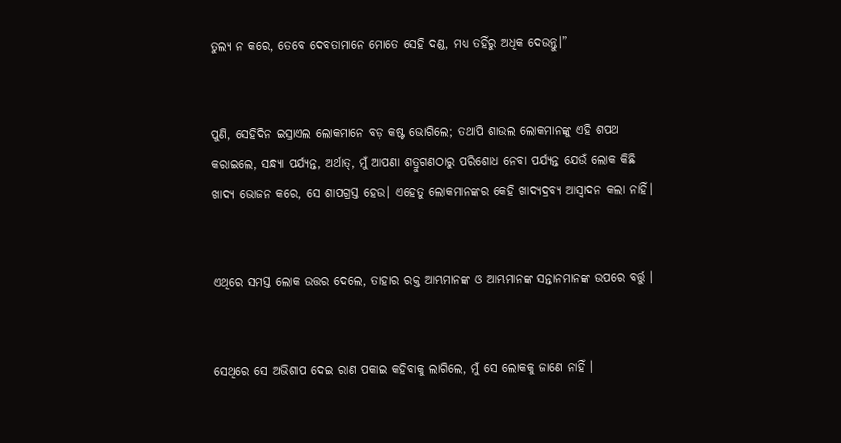ତୁଲ୍ୟ ନ କରେ, ତେବେ ଦେବତାମାନେ ମୋତେ ସେହି ଦଣ୍ଡ, ମଧ୍ୟ ତହିଁରୁ ଅଧିକ ଦେଉନ୍ତୁ।”


ପୁଣି, ସେହିଦିନ ଇସ୍ରାଏଲ ଲୋକମାନେ ବଡ଼ କଷ୍ଟ ଭୋଗିଲେ; ତଥାପି ଶାଉଲ ଲୋକମାନଙ୍କୁ ଏହି ଶପଥ କରାଇଲେ, ସନ୍ଧ୍ୟା ପର୍ଯ୍ୟନ୍ତ, ଅର୍ଥାତ୍‍, ମୁଁ ଆପଣା ଶତ୍ରୁଗଣଠାରୁ ପରିଶୋଧ ନେବା ପର୍ଯ୍ୟନ୍ତ ଯେଉଁ ଲୋକ କିଛି ଖାଦ୍ୟ ଭୋଜନ କରେ, ସେ ଶାପଗ୍ରସ୍ତ ହେଉ। ଏହେତୁ ଲୋକମାନଙ୍କର କେହି ଖାଦ୍ୟଦ୍ରବ୍ୟ ଆସ୍ୱାଦନ କଲା ନାହିଁ।


ଏଥିରେ ସମସ୍ତ ଲୋକ ଉତ୍ତର ଦେଲେ, ତାହାର ରକ୍ତ ଆମ୍ଭମାନଙ୍କ ଓ ଆମ୍ଭମାନଙ୍କ ସନ୍ତାନମାନଙ୍କ ଉପରେ ବର୍ତ୍ତୁ ।


ସେଥିରେ ସେ ଅଭିଶାପ ଦେଇ ରାଣ ପକାଇ କହିବାକୁ ଲାଗିଲେ, ମୁଁ ସେ ଲୋକକୁ ଜାଣେ ନାହିଁ ।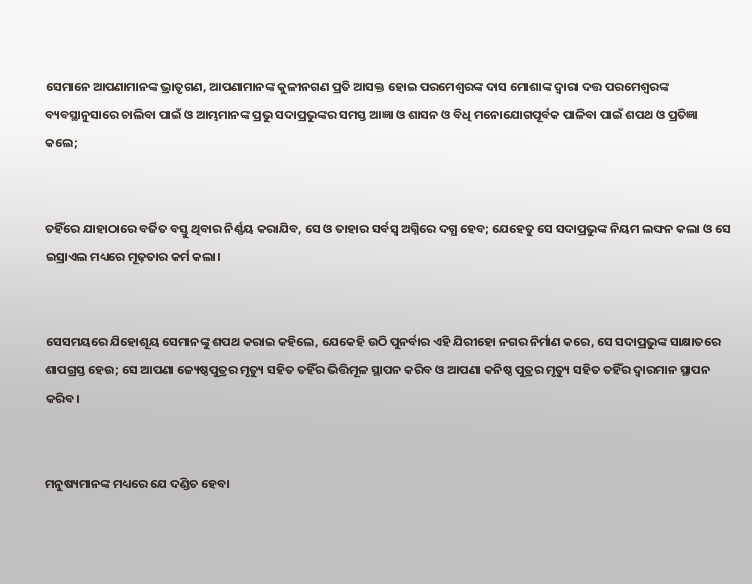ସେମାନେ ଆପଣାମାନଙ୍କ ଭ୍ରାତୃଗଣ, ଆପଣାମାନଙ୍କ କୁଳୀନଗଣ ପ୍ରତି ଆସକ୍ତ ହୋଇ ପରମେଶ୍ୱରଙ୍କ ଦାସ ମୋଶାଙ୍କ ଦ୍ୱାରା ଦତ୍ତ ପରମେଶ୍ୱରଙ୍କ ବ୍ୟବସ୍ଥାନୁସାରେ ଚାଲିବା ପାଇଁ ଓ ଆମ୍ଭମାନଙ୍କ ପ୍ରଭୁ ସଦାପ୍ରଭୁଙ୍କର ସମସ୍ତ ଆଜ୍ଞା ଓ ଶାସନ ଓ ବିଧି ମନୋଯୋଗପୂର୍ବକ ପାଳିବା ପାଇଁ ଶପଥ ଓ ପ୍ରତିଜ୍ଞା କଲେ;


ତହିଁରେ ଯାହାଠାରେ ବର୍ଜିତ ବସ୍ତୁ ଥିବାର ନିର୍ଣ୍ଣୟ କରାଯିବ, ସେ ଓ ତାହାର ସର୍ବସ୍ୱ ଅଗ୍ନିରେ ଦଗ୍ଧ ହେବ; ଯେହେତୁ ସେ ସଦାପ୍ରଭୁଙ୍କ ନିୟମ ଲଙ୍ଘନ କଲା ଓ ସେ ଇସ୍ରାଏଲ ମଧ୍ୟରେ ମୂଢ଼ତାର କର୍ମ କଲା।


ସେସମୟରେ ଯିହୋଶୂୟ ସେମାନଙ୍କୁ ଶପଥ କରାଇ କହିଲେ, ଯେକେହି ଉଠି ପୁନର୍ବାର ଏହି ଯିରୀହୋ ନଗର ନିର୍ମାଣ କରେ, ସେ ସଦାପ୍ରଭୁଙ୍କ ସାକ୍ଷାତରେ ଶାପଗ୍ରସ୍ତ ହେଉ; ସେ ଆପଣା ଜ୍ୟେଷ୍ଠପୁତ୍ରର ମୃତ୍ୟୁ ସହିତ ତହିଁର ଭିତ୍ତିମୂଳ ସ୍ଥାପନ କରିବ ଓ ଆପଣା କନିଷ୍ଠ ପୁତ୍ରର ମୃତ୍ୟୁ ସହିତ ତହିଁର ଦ୍ୱାରମାନ ସ୍ଥାପନ କରିବ।


ମନୁଷ୍ୟମାନଙ୍କ ମଧ୍ୟରେ ଯେ ଦଣ୍ଡିତ ହେବା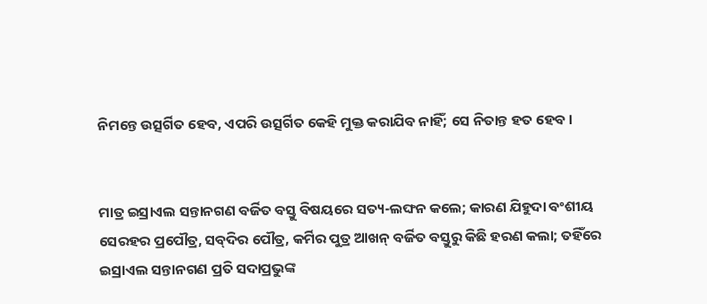ନିମନ୍ତେ ଉତ୍ସର୍ଗିତ ହେବ, ଏପରି ଉତ୍ସର୍ଗିତ କେହି ମୁକ୍ତ କରାଯିବ ନାହିଁ; ସେ ନିତାନ୍ତ ହତ ହେବ।


ମାତ୍ର ଇସ୍ରାଏଲ ସନ୍ତାନଗଣ ବର୍ଜିତ ବସ୍ତୁ ବିଷୟରେ ସତ୍ୟ-ଲଙ୍ଘନ କଲେ; କାରଣ ଯିହୁଦା ବଂଶୀୟ ସେରହର ପ୍ରପୌତ୍ର, ସବ୍‍ଦିର ପୌତ୍ର, କର୍ମିର ପୁତ୍ର ଆଖନ୍‍ ବର୍ଜିତ ବସ୍ତୁରୁ କିଛି ହରଣ କଲା; ତହିଁରେ ଇସ୍ରାଏଲ ସନ୍ତାନଗଣ ପ୍ରତି ସଦାପ୍ରଭୁଙ୍କ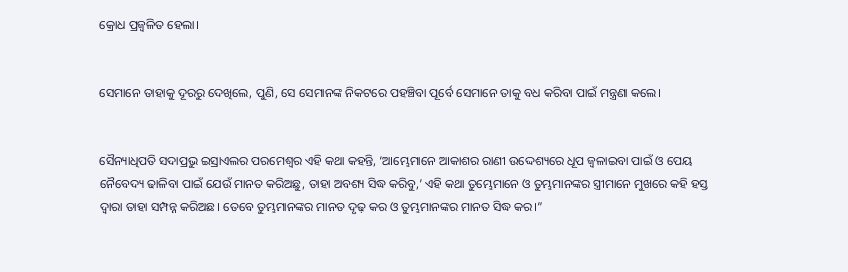କ୍ରୋଧ ପ୍ରଜ୍ୱଳିତ ହେଲା।


ସେମାନେ ତାହାକୁ ଦୂରରୁ ଦେଖିଲେ, ପୁଣି, ସେ ସେମାନଙ୍କ ନିକଟରେ ପହଞ୍ଚିବା ପୂର୍ବେ ସେମାନେ ତାକୁ ବଧ କରିବା ପାଇଁ ମନ୍ତ୍ରଣା କଲେ।


ସୈନ୍ୟାଧିପତି ସଦାପ୍ରଭୁ ଇସ୍ରାଏଲର ପରମେଶ୍ୱର ଏହି କଥା କହନ୍ତି, ‘ଆମ୍ଭେମାନେ ଆକାଶର ରାଣୀ ଉଦ୍ଦେଶ୍ୟରେ ଧୂପ ଜ୍ୱଳାଇବା ପାଇଁ ଓ ପେୟ ନୈବେଦ୍ୟ ଢାଳିବା ପାଇଁ ଯେଉଁ ମାନତ କରିଅଛୁ, ତାହା ଅବଶ୍ୟ ସିଦ୍ଧ କରିବୁ,’ ଏହି କଥା ତୁମ୍ଭେମାନେ ଓ ତୁମ୍ଭମାନଙ୍କର ସ୍ତ୍ରୀମାନେ ମୁଖରେ କହି ହସ୍ତ ଦ୍ୱାରା ତାହା ସମ୍ପନ୍ନ କରିଅଛ। ତେବେ ତୁମ୍ଭମାନଙ୍କର ମାନତ ଦୃଢ଼ କର ଓ ତୁମ୍ଭମାନଙ୍କର ମାନତ ସିଦ୍ଧ କର।”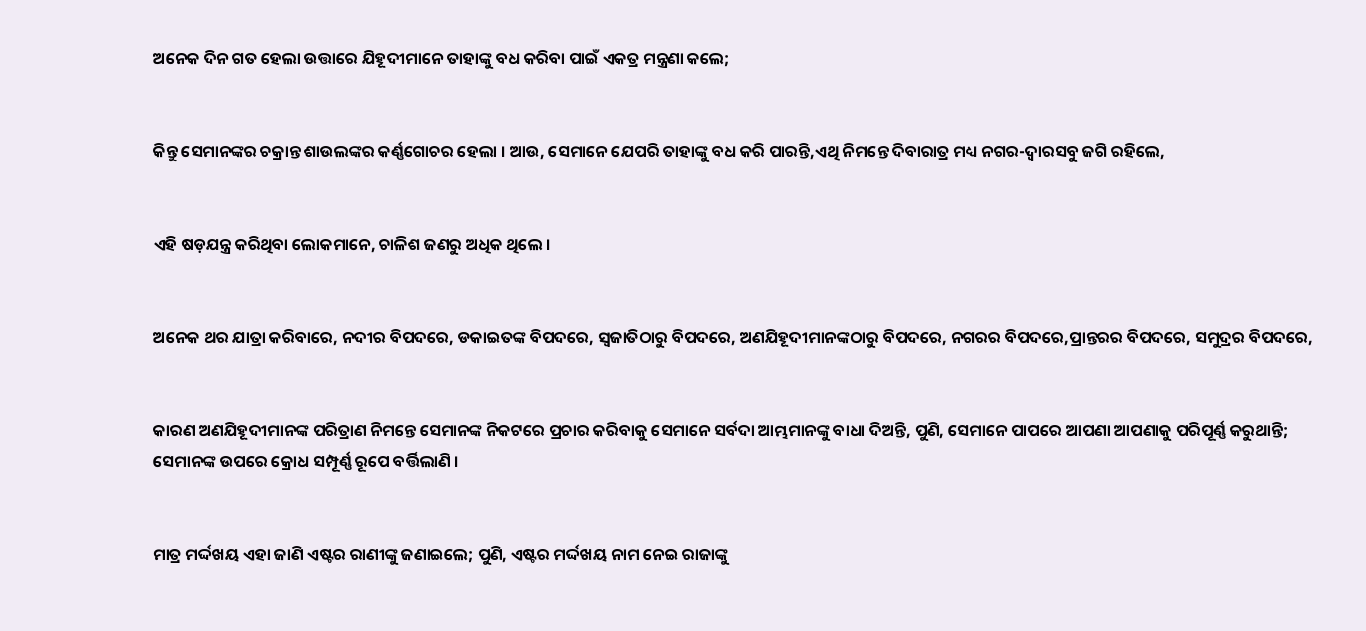ଅନେକ ଦିନ ଗତ ହେଲା ଉତ୍ତାରେ ଯିହୂଦୀମାନେ ତାହାଙ୍କୁ ବଧ କରିବା ପାଇଁ ଏକତ୍ର ମନ୍ତ୍ରଣା କଲେ;


କିନ୍ତୁ ସେମାନଙ୍କର ଚକ୍ରାନ୍ତ ଶାଉଲଙ୍କର କର୍ଣ୍ଣଗୋଚର ହେଲା । ଆଉ, ସେମାନେ ଯେପରି ତାହାଙ୍କୁ ବଧ କରି ପାରନ୍ତି,ଏଥି ନିମନ୍ତେ ଦିବାରାତ୍ର ମଧ୍ୟ ନଗର-ଦ୍ୱାରସବୁ ଜଗି ରହିଲେ,


ଏହି ଷଡ଼ଯନ୍ତ୍ର କରିଥିବା ଲୋକମାନେ, ଚାଳିଶ ଜଣରୁ ଅଧିକ ଥିଲେ ।


ଅନେକ ଥର ଯାତ୍ରା କରିବାରେ, ନଦୀର ବିପଦରେ, ଡକାଇତଙ୍କ ବିପଦରେ, ସ୍ୱଜାତିଠାରୁ ବିପଦରେ, ଅଣଯିହୂଦୀମାନଙ୍କଠାରୁ ବିପଦରେ, ନଗରର ବିପଦରେ,ପ୍ରାନ୍ତରର ବିପଦରେ, ସମୁଦ୍ରର ବିପଦରେ,


କାରଣ ଅଣଯିହୂଦୀମାନଙ୍କ ପରିତ୍ରାଣ ନିମନ୍ତେ ସେମାନଙ୍କ ନିକଟରେ ପ୍ରଚାର କରିବାକୁ ସେମାନେ ସର୍ବଦା ଆମ୍ଭମାନଙ୍କୁ ବାଧା ଦିଅନ୍ତି, ପୁଣି, ସେମାନେ ପାପରେ ଆପଣା ଆପଣାକୁ ପରିପୂର୍ଣ୍ଣ କରୁଥାନ୍ତି; ସେମାନଙ୍କ ଉପରେ କ୍ରୋଧ ସମ୍ପୂର୍ଣ୍ଣ ରୂପେ ବର୍ତ୍ତିଲାଣି ।


ମାତ୍ର ମର୍ଦ୍ଦଖୟ ଏହା ଜାଣି ଏଷ୍ଟର ରାଣୀଙ୍କୁ ଜଣାଇଲେ; ପୁଣି, ଏଷ୍ଟର ମର୍ଦ୍ଦଖୟ ନାମ ନେଇ ରାଜାଙ୍କୁ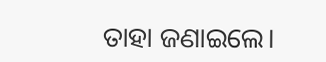ତାହା ଜଣାଇଲେ।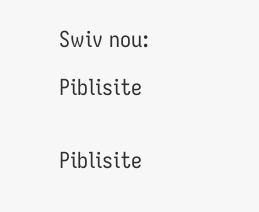Swiv nou:

Piblisite


Piblisite